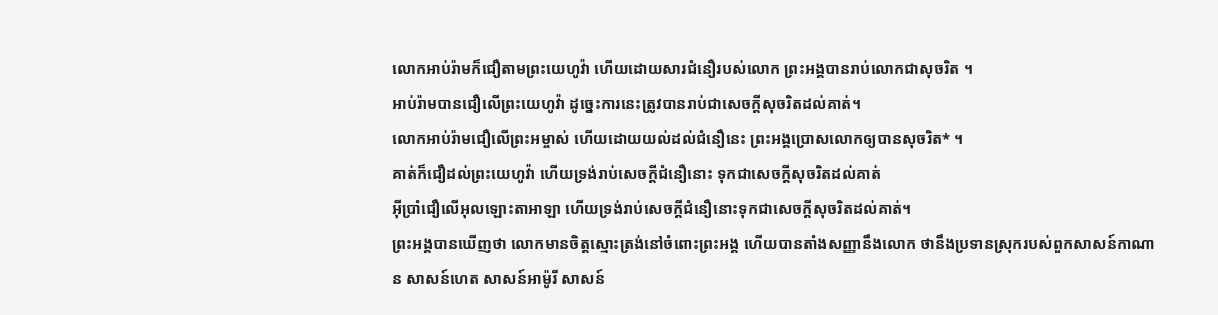លោកអាប់រ៉ាមក៏ជឿតាមព្រះយេហូវ៉ា ហើយដោយសារជំនឿរបស់លោក ព្រះអង្គបានរាប់លោកជាសុចរិត ។
អាប់រ៉ាមបានជឿលើព្រះយេហូវ៉ា ដូច្នេះការនេះត្រូវបានរាប់ជាសេចក្ដីសុចរិតដល់គាត់។
លោកអាប់រ៉ាមជឿលើព្រះអម្ចាស់ ហើយដោយយល់ដល់ជំនឿនេះ ព្រះអង្គប្រោសលោកឲ្យបានសុចរិត* ។
គាត់ក៏ជឿដល់ព្រះយេហូវ៉ា ហើយទ្រង់រាប់សេចក្ដីជំនឿនោះ ទុកជាសេចក្ដីសុចរិតដល់គាត់
អ៊ីប្រាំជឿលើអុលឡោះតាអាឡា ហើយទ្រង់រាប់សេចក្តីជំនឿនោះទុកជាសេចក្តីសុចរិតដល់គាត់។
ព្រះអង្គបានឃើញថា លោកមានចិត្តស្មោះត្រង់នៅចំពោះព្រះអង្គ ហើយបានតាំងសញ្ញានឹងលោក ថានឹងប្រទានស្រុករបស់ពួកសាសន៍កាណាន សាសន៍ហេត សាសន៍អាម៉ូរី សាសន៍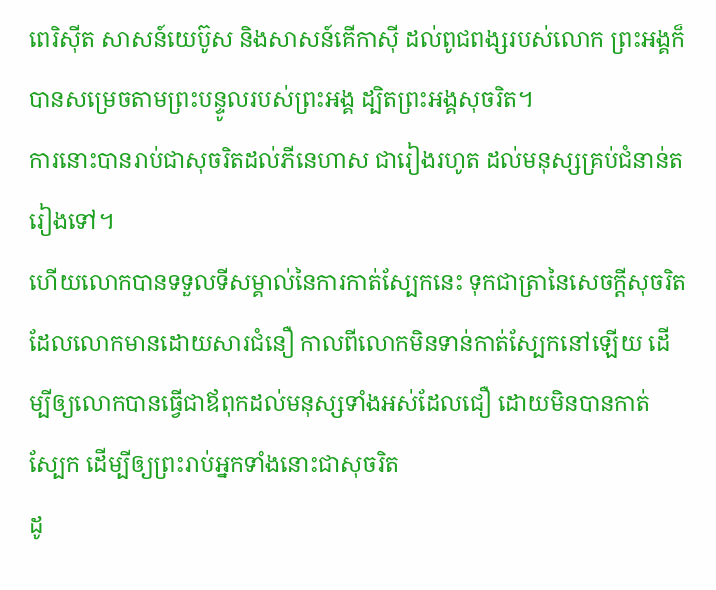ពេរិស៊ីត សាសន៍យេប៊ូស និងសាសន៍គើកាស៊ី ដល់ពូជពង្សរបស់លោក ព្រះអង្គក៏បានសម្រេចតាមព្រះបន្ទូលរបស់ព្រះអង្គ ដ្បិតព្រះអង្គសុចរិត។
ការនោះបានរាប់ជាសុចរិតដល់ភីនេហាស ជារៀងរហូត ដល់មនុស្សគ្រប់ជំនាន់តរៀងទៅ។
ហើយលោកបានទទួលទីសម្គាល់នៃការកាត់ស្បែកនេះ ទុកជាត្រានៃសេចក្តីសុចរិត ដែលលោកមានដោយសារជំនឿ កាលពីលោកមិនទាន់កាត់ស្បែកនៅឡើយ ដើម្បីឲ្យលោកបានធ្វើជាឪពុកដល់មនុស្សទាំងអស់ដែលជឿ ដោយមិនបានកាត់ស្បែក ដើម្បីឲ្យព្រះរាប់អ្នកទាំងនោះជាសុចរិត
ដូ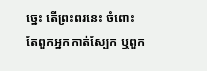ច្នេះ តើព្រះពរនេះ ចំពោះតែពួកអ្នកកាត់ស្បែក ឬពួក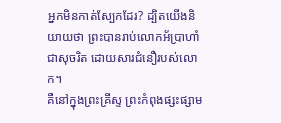អ្នកមិនកាត់ស្បែកដែរ? ដ្បិតយើងនិយាយថា ព្រះបានរាប់លោកអ័ប្រាហាំជាសុចរិត ដោយសារជំនឿរបស់លោក។
គឺនៅក្នុងព្រះគ្រីស្ទ ព្រះកំពុងផ្សះផ្សាម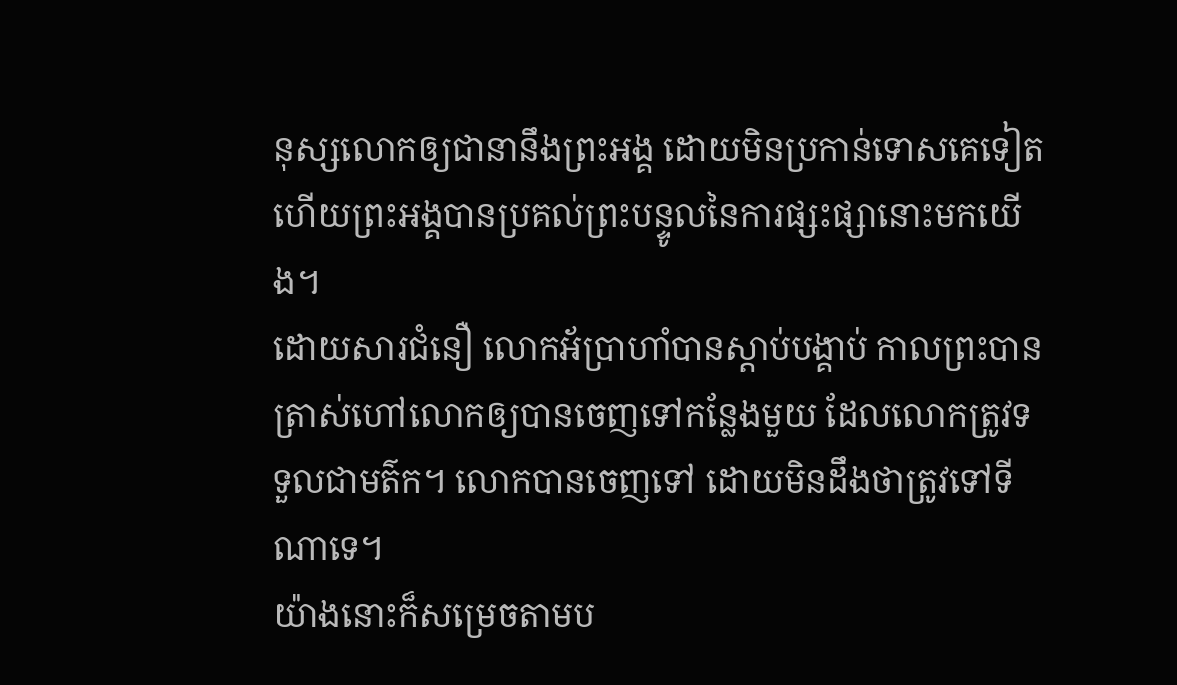នុស្សលោកឲ្យជានានឹងព្រះអង្គ ដោយមិនប្រកាន់ទោសគេទៀត ហើយព្រះអង្គបានប្រគល់ព្រះបន្ទូលនៃការផ្សះផ្សានោះមកយើង។
ដោយសារជំនឿ លោកអ័ប្រាហាំបានស្តាប់បង្គាប់ កាលព្រះបានត្រាស់ហៅលោកឲ្យបានចេញទៅកន្លែងមួយ ដែលលោកត្រូវទទួលជាមត៌ក។ លោកបានចេញទៅ ដោយមិនដឹងថាត្រូវទៅទីណាទេ។
យ៉ាងនោះក៏សម្រេចតាមប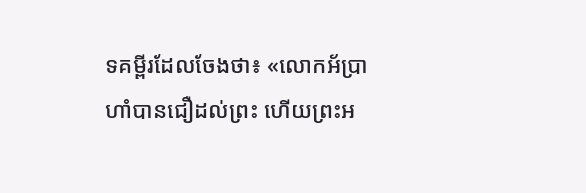ទគម្ពីរដែលចែងថា៖ «លោកអ័ប្រាហាំបានជឿដល់ព្រះ ហើយព្រះអ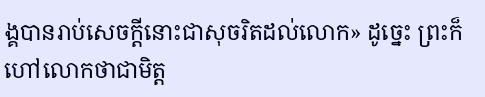ង្គបានរាប់សេចក្តីនោះជាសុចរិតដល់លោក» ដូច្នេះ ព្រះក៏ហៅលោកថាជាមិត្ត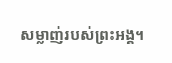សម្លាញ់របស់ព្រះអង្គ។